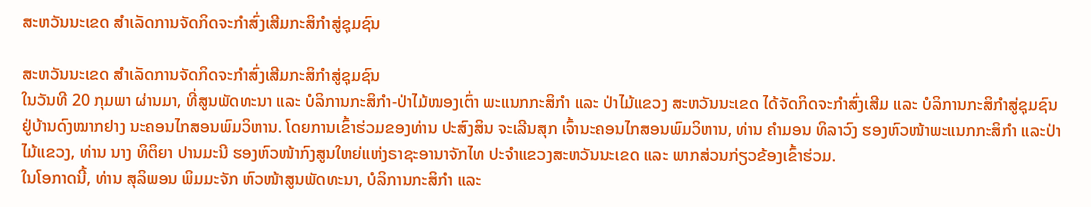ສະຫວັນນະເຂດ ສໍາເລັດການຈັດກິດຈະກໍາສົ່ງເສີມກະສິກໍາສູ່ຊຸມຊົນ

ສະຫວັນນະເຂດ ສໍາເລັດການຈັດກິດຈະກໍາສົ່ງເສີມກະສິກໍາສູ່ຊຸມຊົນ
ໃນວັນທີ 20 ກຸມພາ ຜ່ານມາ, ທີ່ສູນພັດທະນາ ແລະ ບໍລິການກະສິກໍາ-ປ່າໄມ້ໜອງເຕົ່າ ພະແນກກະສິກຳ ແລະ ປ່າໄມ້ແຂວງ ສະຫວັນນະເຂດ ໄດ້ຈັດກິດຈະກໍາສົ່ງເສີມ ແລະ ບໍລິການກະສິກໍາສູ່ຊຸມຊົນ ຢູ່ບ້ານດົງໝາກຢາງ ນະຄອນໄກສອນພົມວິຫານ. ໂດຍການເຂົ້າຮ່ວມຂອງທ່ານ ປະສົງສິນ ຈະເລີນສຸກ ເຈົ້ານະຄອນໄກສອນພົມວິຫານ, ທ່ານ ຄໍາມອນ ທິລາວົງ ຮອງຫົວໜ້າພະແນກກະສິກໍາ ແລະປ່າໄມ້ແຂວງ, ທ່ານ ນາງ ທິຕິຍາ ປານມະນີ ຮອງຫົວໜ້າກົງສູນໃຫຍ່ແຫ່ງຣາຊະອານາຈັກໄທ ປະຈຳແຂວງສະຫວັນນະເຂດ ແລະ ພາກສ່ວນກ່ຽວຂ້ອງເຂົ້າຮ່ວມ.
ໃນໂອກາດນີ້, ທ່ານ ສຸລິພອນ ພິມມະຈັກ ຫົວໜ້າສູນພັດທະນາ, ບໍລິການກະສິກໍາ ແລະ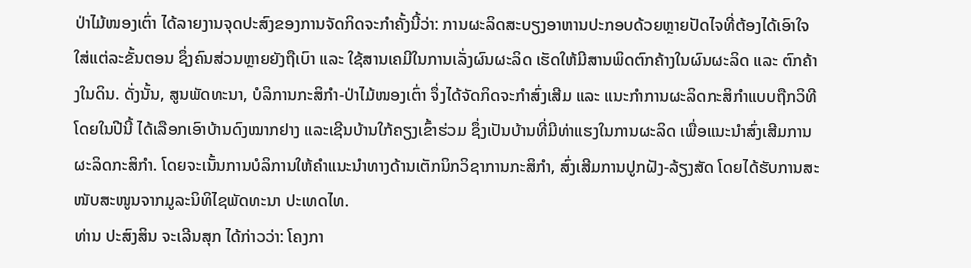ປ່າໄມ້ໜອງເຕົ່າ ໄດ້ລາຍງານຈຸດປະສົງຂອງການຈັດກິດຈະກໍາຄັ້ງນີ້ວ່າ: ການຜະລິດສະບຽງອາຫານປະກອບດ້ວຍຫຼາຍປັດໄຈທີ່ຕ້ອງໄດ້ເອົາໃຈໃສ່ແຕ່ລະຂັ້ນຕອນ ຊຶ່ງຄົນສ່ວນຫຼາຍຍັງຖືເບົາ ແລະ ໃຊ້ສານເຄມີໃນການເລັ່ງຜົນຜະລິດ ເຮັດໃຫ້ມີສານພິດຕົກຄ້າງໃນຜົນຜະລິດ ແລະ ຕົກຄ້າງໃນດິນ. ດັ່ງນັ້ນ, ສູນພັດທະນາ, ບໍລິການກະສິກຳ-ປ່າໄມ້ໜອງເຕົ່າ ຈຶ່ງໄດ້ຈັດກິດຈະກຳສົ່ງເສີມ ແລະ ແນະກຳການຜະລິດກະສິກຳແບບຖືກວິທີ ໂດຍໃນປີນີ້ ໄດ້ເລືອກເອົາບ້ານດົງໝາກຢາງ ແລະເຊີນບ້ານໃກ້ຄຽງເຂົ້າຮ່ວມ ຊຶ່ງເປັນບ້ານທີ່ມີທ່າແຮງໃນການຜະລິດ ເພື່ອແນະນຳສົ່ງເສີມການຜະລິດກະສິກຳ. ໂດຍຈະເນັ້ນການບໍລິການໃຫ້ຄຳແນະນຳທາງດ້ານເຕັກນິກວິຊາການກະສິກຳ, ສົ່ງເສີມການປູກຝັງ-ລ້ຽງສັດ ໂດຍໄດ້ຮັບການສະໜັບສະໜູນຈາກມູລະນິທິໄຊພັດທະນາ ປະເທດໄທ.
ທ່ານ ປະສົງສິນ ຈະເລີນສຸກ ໄດ້ກ່າວວ່າ: ໂຄງກາ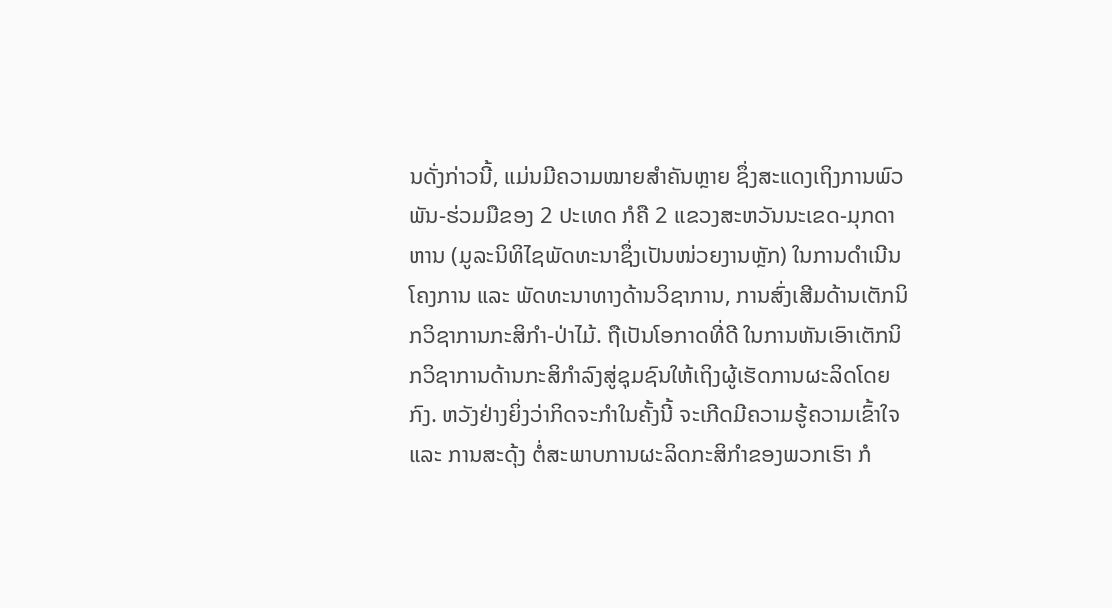ນດັ່ງກ່າວນີ້, ແມ່ນມີຄວາມໝາຍສຳຄັນຫຼາຍ ຊຶ່ງສະແດງເຖິງການພົວພັນ-ຮ່ວມມືຂອງ 2 ປະເທດ ກໍຄື 2 ແຂວງສະຫວັນນະເຂດ-ມຸກດາຫານ (ມູລະນິທິໄຊພັດທະນາຊຶ່ງເປັນໜ່ວຍງານຫຼັກ) ໃນການດຳເນີນໂຄງການ ແລະ ພັດທະນາທາງດ້ານວິຊາການ, ການສົ່ງເສີມດ້ານເຕັກນິກວິຊາການກະສິກຳ-ປ່າໄມ້. ຖືເປັນໂອກາດທີ່ດີ ໃນການຫັນເອົາເຕັກນິກວິຊາການດ້ານກະສິກຳລົງສູ່ຊຸມຊົນໃຫ້ເຖິງຜູ້ເຮັດການຜະລິດໂດຍກົງ. ຫວັງຢ່າງຍິ່ງວ່າກິດຈະກຳໃນຄັ້ງນີ້ ຈະເກີດມີຄວາມຮູ້ຄວາມເຂົ້າໃຈ ແລະ ການສະດຸ້ງ ຕໍ່ສະພາບການຜະລິດກະສິກຳຂອງພວກເຮົາ ກໍ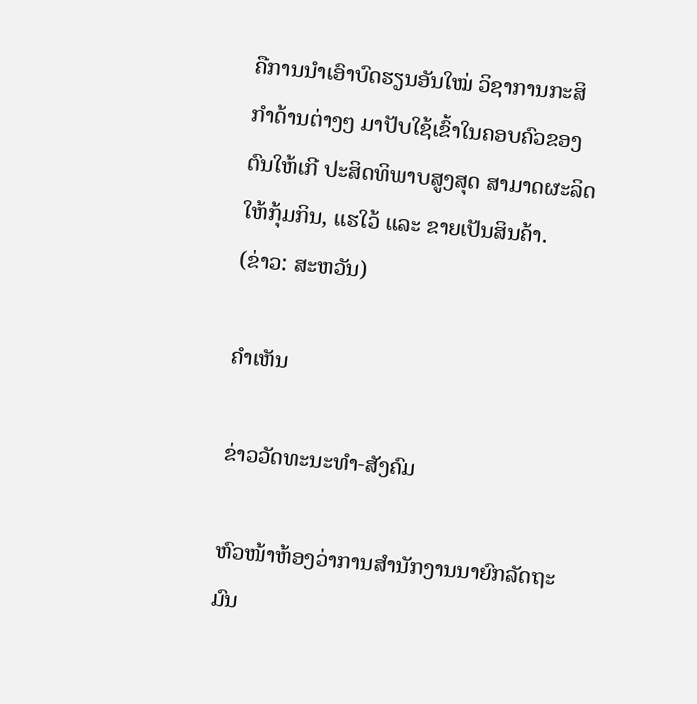ຄືການນໍາເອົາບົດຮຽນອັນໃໝ່ ວິຊາການກະສິກຳດ້ານຕ່າງໆ ມາປັບໃຊ້ເຂົ້າໃນຄອບຄົວຂອງຕົນໃຫ້ເກີ ປະສິດທິພາບສູງສຸດ ສາມາດຜະລິດໃຫ້ກຸ້ມກິນ, ແຮໃວ້ ແລະ ຂາຍເປັນສິນຄ້າ.
(ຂ່າວ: ສະຫວັນ)

ຄໍາເຫັນ

ຂ່າວວັດທະນະທຳ-ສັງຄົມ

ຫົວໜ້າຫ້ອງວ່າການສໍານັກງານນາຍົກລັດຖະມົນ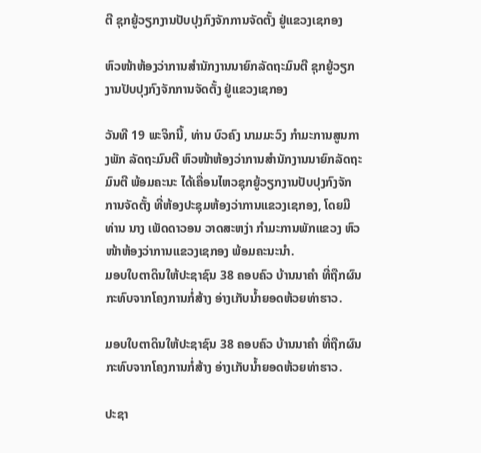ຕີ ຊຸກຍູ້ວຽກງານປັບປຸງກົງຈັກການຈັດຕັ້ງ ຢູ່ແຂວງເຊກອງ

ຫົວໜ້າຫ້ອງວ່າການສໍານັກງານນາຍົກລັດຖະມົນຕີ ຊຸກຍູ້ວຽກງານປັບປຸງກົງຈັກການຈັດຕັ້ງ ຢູ່ແຂວງເຊກອງ

ວັນທີ 19 ພະຈິກນີ້, ທ່ານ ບົວຄົງ ນາມມະວົງ ກຳມະການສູນກາງພັກ ລັດຖະມົນຕີ ຫົວໜ້າຫ້ອງວ່າການສໍານັກງານນາຍົກລັດຖະມົນຕີ ພ້ອມຄະນະ ໄດ້ເຄື່ອນໄຫວຊຸກຍູ້ວຽກງານປັບປຸງກົງຈັກການຈັດຕັ້ງ ທີ່ຫ້ອງປະຊຸມຫ້ອງວ່າການແຂວງເຊກອງ, ໂດຍມີທ່ານ ນາງ ເພັດດາວອນ ວາດສະຫງ່າ ກຳມະການພັກແຂວງ ຫົວໜ້າຫ້ອງວ່າການແຂວງເຊກອງ ພ້ອມຄະນະນໍາ.
ມອບໃບຕາດິນໃຫ້ປະຊາຊົນ 38 ຄອບຄົວ ບ້ານນາຄໍາ ທີ່ຖືກຜົນກະທົບຈາກໂຄງການກໍ່ສ້າງ ອ່າງເກັບນໍ້າຍອດຫ້ວຍທ່າຮາວ.

ມອບໃບຕາດິນໃຫ້ປະຊາຊົນ 38 ຄອບຄົວ ບ້ານນາຄໍາ ທີ່ຖືກຜົນກະທົບຈາກໂຄງການກໍ່ສ້າງ ອ່າງເກັບນໍ້າຍອດຫ້ວຍທ່າຮາວ.

ປະຊາ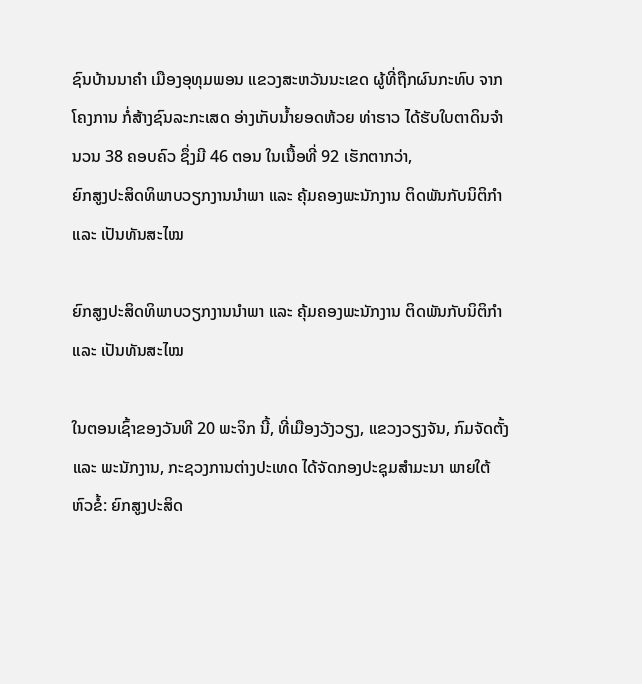ຊົນບ້ານນາຄໍາ ເມືອງອຸທຸມພອນ ແຂວງສະຫວັນນະເຂດ ຜູ້ທີ່ຖືກຜົນກະທົບ ຈາກໂຄງການ ກໍ່ສ້າງຊົນລະກະເສດ ອ່າງເກັບນໍ້າຍອດຫ້ວຍ ທ່າຮາວ ໄດ້ຮັບໃບຕາດິນຈໍານວນ 38 ຄອບຄົວ ຊຶ່ງມີ 46 ຕອນ ໃນເນື້ອທີ່ 92 ເຮັກຕາກວ່າ,
ຍົກສູງປະສິດທິພາບວຽກງານນຳພາ ແລະ ຄຸ້ມຄອງພະນັກງານ ຕິດພັນກັບນິຕິກຳ ແລະ ເປັນທັນສະໄໝ

ຍົກສູງປະສິດທິພາບວຽກງານນຳພາ ແລະ ຄຸ້ມຄອງພະນັກງານ ຕິດພັນກັບນິຕິກຳ ແລະ ເປັນທັນສະໄໝ

ໃນຕອນເຊົ້າຂອງວັນທີ 20 ພະຈິກ ນີ້, ທີ່ເມືອງວັງວຽງ, ແຂວງວຽງຈັນ, ກົມຈັດຕັ້ງ ແລະ ພະນັກງານ, ກະຊວງການຕ່າງປະເທດ ໄດ້ຈັດກອງປະຊຸມສໍາມະນາ ພາຍໃຕ້ຫົວຂໍ້: ຍົກສູງປະສິດ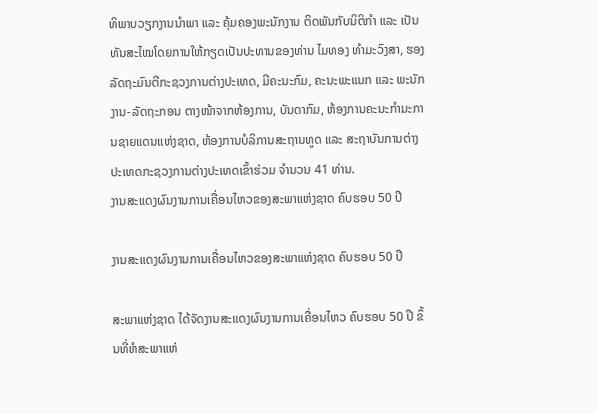ທິພາບວຽກງານນຳພາ ແລະ ຄຸ້ມຄອງພະນັກງານ ຕິດພັນກັບນິຕິກຳ ແລະ ເປັນທັນສະໄໝໂດຍການໃຫ້ກຽດເປັນປະທານຂອງທ່ານ ໄມທອງ ທຳມະວົງສາ, ຮອງລັດຖະມົນຕີກະຊວງການຕ່າງປະເທດ, ມີຄະນະກົມ, ຄະນະພະແນກ ແລະ ພະນັກງານ-ລັດຖະກອນ ຕາງໜ້າຈາກຫ້ອງການ, ບັນດາກົມ, ຫ້ອງການຄະນະກໍາມະການຊາຍແດນແຫ່ງຊາດ, ຫ້ອງການບໍລິການສະຖານທູດ ແລະ ສະຖາບັນການຕ່າງປະເທດກະຊວງການຕ່າງປະເທດເຂົ້າຮ່ວມ ຈຳນວນ 41 ທ່ານ.
ງານສະແດງຜົນງານການເຄື່ອນໄຫວຂອງສະພາແຫ່ງຊາດ ຄົບຮອບ 50 ປີ

ງານສະແດງຜົນງານການເຄື່ອນໄຫວຂອງສະພາແຫ່ງຊາດ ຄົບຮອບ 50 ປີ

ສະພາແຫ່ງຊາດ ໄດ້ຈັດງານສະແດງຜົນງານການເຄື່ອນໄຫວ ຄົບຮອບ 50 ປີ ຂຶ້ນທີ່ຫໍສະພາແຫ່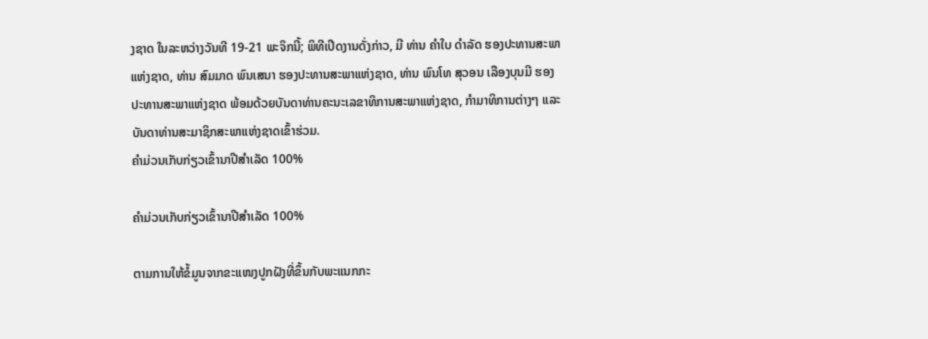ງຊາດ ໃນລະຫວ່າງວັນທີ 19-21 ພະຈິກນີ້; ພິທີເປີດງານດັ່ງກ່າວ, ມີ ທ່ານ ຄໍາໃບ ດໍາລັດ ຮອງປະທານສະພາແຫ່ງຊາດ, ທ່ານ ສົມມາດ ພົນເສນາ ຮອງປະທານສະພາແຫ່ງຊາດ, ທ່ານ ພົນໂທ ສຸວອນ ເລືອງບຸນມີ ຮອງປະທານສະພາແຫ່ງຊາດ ພ້ອມດ້ວຍບັນດາທ່ານຄະນະເລຂາທິການສະພາແຫ່ງຊາດ, ກໍາມາທິການຕ່າງໆ ແລະ ບັນດາທ່ານສະມາຊິກສະພາແຫ່ງຊາດເຂົ້າຮ່ວມ.
ຄໍາມ່ວນເກັບກ່ຽວເຂົ້ານາປີສໍາເລັດ 100%

ຄໍາມ່ວນເກັບກ່ຽວເຂົ້ານາປີສໍາເລັດ 100%

ຕາມການໃຫ້ຂໍ້ມູນຈາກຂະແໜງປູກຝັງທີ່ຂຶ້ນກັບພະແນກກະ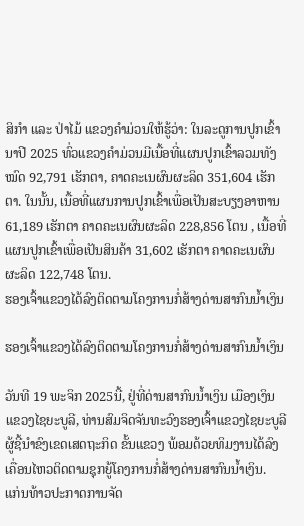ສິກໍາ ແລະ ປ່າໄມ້ ແຂວງຄໍາມ່ວນໃຫ້ຮູ້ວ່າ: ໃນລະດູການປູກເຂົ້ານາປີ 2025 ທົ່ວແຂວງຄໍາມ່ວນມີເນື້ອທີ່ແຜນປູກເຂົ້າລວມທັງໝົດ 92,791 ເຮັກຕາ, ຄາດຄະເນຜົນຜະລິດ 351,604 ເຮັກຕາ. ໃນນັ້ນ, ເນື້ອທີ່ແຜນການປູກເຂົ້າເພື່ອເປັນສະບຽງອາຫານ 61,189 ເຮັກຕາ ຄາດຄະເນຜົນຜະລິດ 228,856 ໂຕນ , ເນື້ອທີ່ແຜນປູກເຂົ້າເພື່ອເປັນສິນຄ້າ 31,602 ເຮັກຕາ ຄາດຄະເນຜົນຜະລິດ 122,748 ໂຕນ.
ຮອງເຈົ້າແຂວງໄດ້ລົງຕິດຕາມໂຄງການກໍ່ສ້າງດ່ານສາກົນນໍ້າເງິນ

ຮອງເຈົ້າແຂວງໄດ້ລົງຕິດຕາມໂຄງການກໍ່ສ້າງດ່ານສາກົນນໍ້າເງິນ

ວັນທີ 19 ພະຈິກ 2025ນີ້, ຢູ່ທີ່ດ່ານສາກົນນໍ້າເງິນ ເມືອງເງິນ ແຂວງໄຊຍະບູລີ, ທ່ານສົມຈິດຈັນທະວົງຮອງເຈົ້າແຂວງໄຊຍະບູລີຜູ້ຊີ້ນໍາຂົງເຂດເສດຖະກິດ ຂັ້ນແຂວງ ພ້ອມດ້ວຍທິມງານໄດ້ລົງເຄື່ອນໄຫວຕິດຕາມຊຸກຍູ້ໂຄງການກໍ່ສ້າງດ່ານສາກົນນໍ້າເງິນ.
ແກ່ນທ້າວປະກາດການຈັດ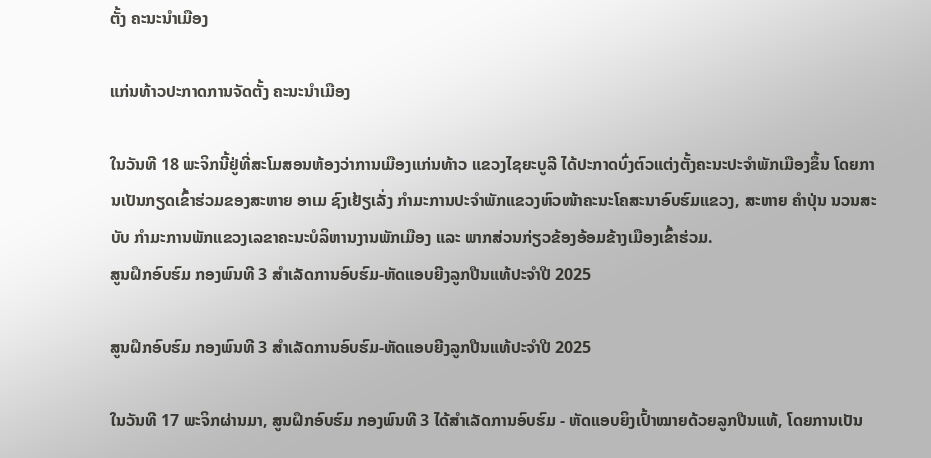ຕັ້ງ ຄະນະນໍາເມືອງ

ແກ່ນທ້າວປະກາດການຈັດຕັ້ງ ຄະນະນໍາເມືອງ

ໃນວັນທີ 18 ພະຈິກນີ້ຢູ່ທີ່ສະໂມສອນຫ້ອງວ່າການເມືອງແກ່ນທ້າວ ແຂວງໄຊຍະບູລີ ໄດ້ປະກາດບົ່ງຕົວແຕ່ງຕັ້ງຄະນະປະຈໍາພັກເມືອງຂຶ້ນ ໂດຍການເປັນກຽດເຂົ້າຮ່ວມຂອງສະຫາຍ ອາເມ ຊົງເຢ້ຽເລັ່ງ ກໍາມະການປະຈໍາພັກແຂວງຫົວໜ້າຄະນະໂຄສະນາອົບຮົມແຂວງ, ສະຫາຍ ຄໍາປຸ່ນ ນວນສະບັບ ກໍາມະການພັກແຂວງເລຂາຄະນະບໍລິຫານງານພັກເມືອງ ແລະ ພາກສ່ວນກ່ຽວຂ້ອງອ້ອມຂ້າງເມືອງເຂົ້າຮ່ວມ.
ສູນຝຶກອົບຮົມ ກອງພົນທີ 3 ສໍາເລັດການອົບຮົມ-ຫັດແອບຍີງລູກປືນແທ້ປະຈໍາປີ 2025

ສູນຝຶກອົບຮົມ ກອງພົນທີ 3 ສໍາເລັດການອົບຮົມ-ຫັດແອບຍີງລູກປືນແທ້ປະຈໍາປີ 2025

ໃນວັນທີ 17 ພະຈິກຜ່ານມາ, ສູນຝຶກອົບຮົມ ກອງພົນທີ 3 ໄດ້ສໍາເລັດການອົບຮົມ - ຫັດແອບຍິງເປົ້າໝາຍດ້ວຍລູກປືນແທ້, ໂດຍການເປັນ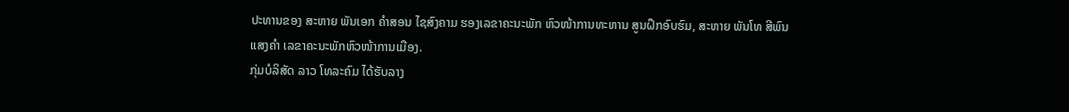ປະທານຂອງ ສະຫາຍ ພັນເອກ ຄໍາສອນ ໄຊສົງຄາມ ຮອງເລຂາຄະນະພັກ ຫົວໜ້າການທະຫານ ສູນຝຶກອົບຮົມ, ສະຫາຍ ພັນໂທ ສີພົນ ແສງຄໍາ ເລຂາຄະນະພັກຫົວໜ້າການເມືອງ.
ກຸ່ມບໍລິສັດ ລາວ ໂທລະຄົມ ໄດ້ຮັບລາງ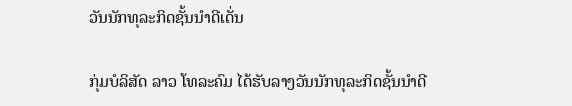ວັນນັກທຸລະກິດຊັ້ນນໍາດີເດັ່ນ

ກຸ່ມບໍລິສັດ ລາວ ໂທລະຄົມ ໄດ້ຮັບລາງວັນນັກທຸລະກິດຊັ້ນນໍາດີ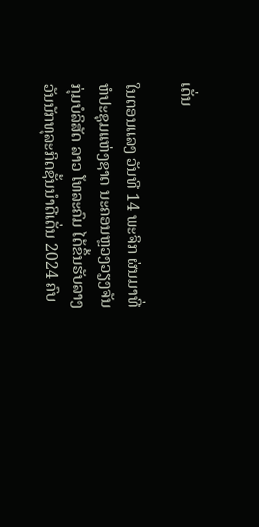ເດັ່ນ

ໃນຕອນເເລງ ວັນທີ 14 ພະຈິກ ຜ່ນມາທີ່ຫໍປະຊຸມເເຫ່ງຊາດ ນະຄອນຫຼວງວຽງຈັນ ກຸ່ມບໍລິສັດ ລາວ ໂທລະຄົມ ໄດ້ຂຶ້ນຮັບລາງວັນນັກທຸລະກິດຊັ້ນນໍາດີເດັ່ນ 2024 ຄົບ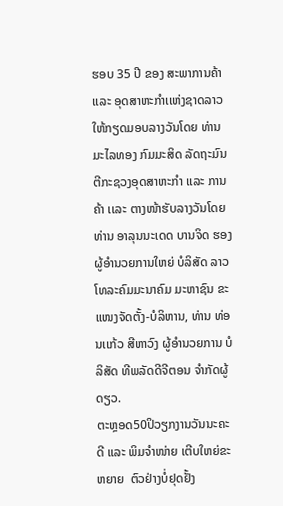ຮອບ 35 ປີ ຂອງ ສະພາການຄ້າ ເເລະ ອຸດສາຫະກຳເເຫ່ງຊາດລາວ ໃຫ້ກຽດມອບລາງວັນໂດຍ ທ່ານ ມະໄລທອງ ກົມມະສິດ ລັດຖະມົນຕີກະຊວງອຸດສາຫະກຳ ເເລະ ການຄ້າ ເເລະ ຕາງໜ້າຮັບລາງວັນໂດຍ ທ່ານ ອາລຸນນະເດດ ບານຈິດ ຮອງຜູ້ອຳນວຍການໃຫຍ່ ບໍລິສັດ ລາວ ໂທລະຄົມມະນາຄົມ ມະຫາຊົນ ຂະເເໜງຈັດຕັ້ງ-ບໍລິຫານ, ທ່ານ ທ່ອນເເກ້ວ ສີຫາວົງ ຜູ້ອຳນວຍການ ບໍລິສັດ ທີພລັດດີຈີຕອນ ຈຳກັດຜູ້ດຽວ.
ຕະຫຼອດ50ປິວຽກງານວັນນະຄະດີ ແລະ ພິມຈຳໜ່າຍ ເຕີບໃຫຍ່ຂະຫຍາຍ  ຕົວຢ່າງບໍ່ຢຸດຢັ້ງ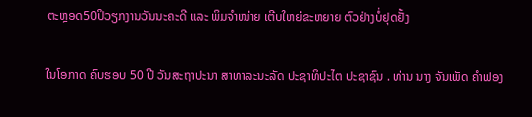ຕະຫຼອດ50ປິວຽກງານວັນນະຄະດີ ແລະ ພິມຈຳໜ່າຍ ເຕີບໃຫຍ່ຂະຫຍາຍ ຕົວຢ່າງບໍ່ຢຸດຢັ້ງ

ໃນໂອກາດ ຄົບຮອບ 50 ປີ ວັນສະຖາປະນາ ສາທາລະນະລັດ ປະຊາທິປະໄຕ ປະຊາຊົນ . ທ່ານ ນາງ ຈັນເພັດ ຄຳຟອງ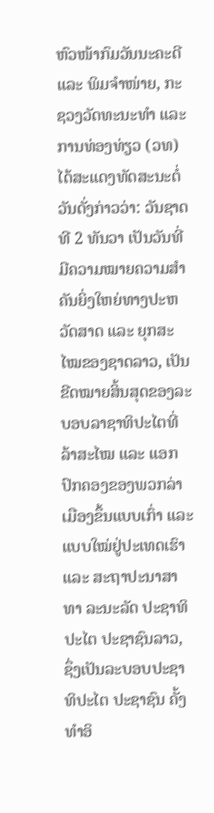ຫົວໜ້າກົມວັນນະຄະດີ ແລະ ພິມຈຳໜ່າຍ, ກະຊວງວັດທະນະທໍາ ແລະ ການທ່ອງທ່ຽວ (ວທ) ໄດ້ສະແດງທັດສະນະຕໍ່ວັນດັ່ງກ່າວວ່າ: ວັນຊາດ ທີ 2 ທັນວາ ເປັນວັນທີ່ມີຄວາມໝາຍຄວາມສຳຄັນຍິ່ງໃຫຍ່ທາງປະຫວັດສາດ ແລະ ຍຸກສະໄໝຂອງຊາດລາວ, ເປັນຂີດໝາຍສິ້ນສຸດຂອງລະບອບລາຊາທິປະໄຕທີ່ລ້າສະໄໝ ແລະ ແອກປົກຄອງຂອງພວກລ່າເມືອງຂຶ້ນແບບເກົ່າ ແລະ ແບບໃໝ່ຢູ່ປະເທດເຮົາ ແລະ ສະຖາປະນາສາທາ ລະນະລັດ ປະຊາທິປະໄຕ ປະຊາຊົນລາວ, ຊຶ່ງເປັນລະບອບປະຊາທິປະໄຕ ປະຊາຊົນ ຄັ້ງທຳອິ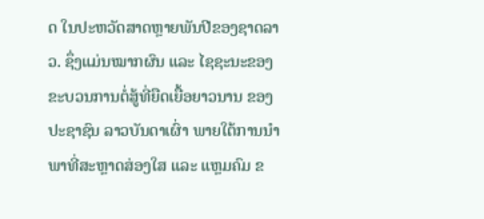ດ ໃນປະຫວັດສາດຫຼາຍພັນປີຂອງຊາດລາວ. ຊຶ່ງແມ່ນໝາກຜົນ ແລະ ໄຊຊະນະຂອງຂະບວນການຕໍ່ສູ້ທີ່ຍືດເຍື້ອຍາວນານ ຂອງປະຊາຊົນ ລາວບັນດາເຜົ່າ ພາຍໃຕ້ການນຳພາທີ່ສະຫຼາດສ່ອງໃສ ແລະ ແຫຼມຄົມ ຂ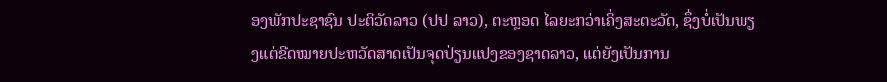ອງພັກປະຊາຊົນ ປະຕິວັດລາວ (ປປ ລາວ), ຕະຫຼອດ ໄລຍະກວ່າເຄິ່ງສະຕະວັດ, ຊຶ່ງບໍ່ເປັນພຽງແຕ່ຂີດໝາຍປະຫວັດສາດເປັນຈຸດປ່ຽນແປງຂອງຊາດລາວ, ແຕ່ຍັງເປັນການ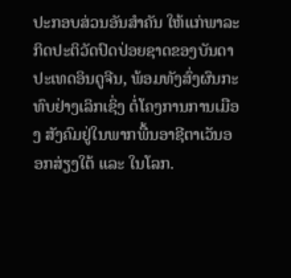ປະກອບສ່ວນອັນສຳຄັນ ໃຫ້ແກ່ພາລະກິດປະຕິວັດປົດປ່ອຍຊາດຂອງບັນດາປະເທດອິນດູຈີນ, ພ້ອມທັງສົ່ງຜົນກະທົບຢ່າງເລິກເຊິ່ງ ຕໍ່ໂຄງການການເມືອງ ສັງຄົມຢູ່ໃນພາກພື້ນອາຊີຕາເວັນອອກສ່ຽງໃຕ້ ແລະ ໃນໂລກ.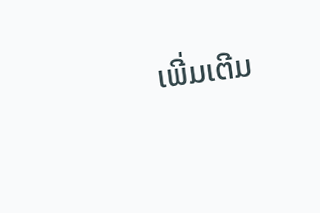ເພີ່ມເຕີມ